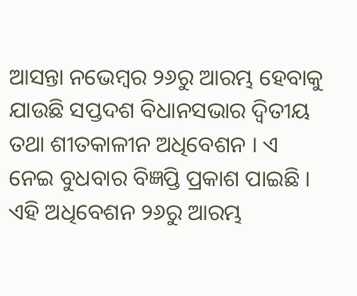ଆସନ୍ତା ନଭେମ୍ବର ୨୬ରୁ ଆରମ୍ଭ ହେବାକୁ ଯାଉଛି ସପ୍ତଦଶ ବିଧାନସଭାର ଦ୍ୱିତୀୟ ତଥା ଶୀତକାଳୀନ ଅଧିବେଶନ । ଏ ନେଇ ବୁଧବାର ବିଜ୍ଞପ୍ତି ପ୍ରକାଶ ପାଇଛି । ଏହି ଅଧିବେଶନ ୨୬ରୁ ଆରମ୍ଭ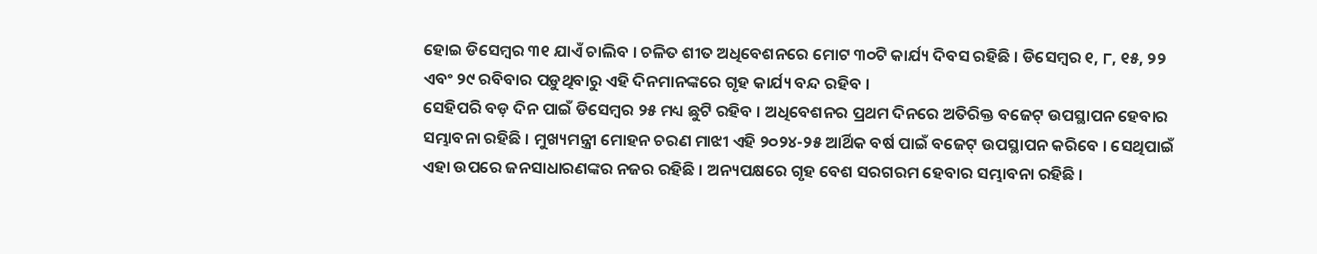ହୋଇ ଡିସେମ୍ବର ୩୧ ଯାଏଁ ଚାଲିବ । ଚଳିତ ଶୀତ ଅଧିବେଶନରେ ମୋଟ ୩୦ଟି କାର୍ଯ୍ୟ ଦିବସ ରହିଛି । ଡିସେମ୍ବର ୧, ୮, ୧୫, ୨୨ ଏବଂ ୨୯ ରବିବାର ପଡ଼ୁଥିବାରୁ ଏହି ଦିନମାନଙ୍କରେ ଗୃହ କାର୍ଯ୍ୟ ବନ୍ଦ ରହିବ ।
ସେହିପରି ବଡ଼ ଦିନ ପାଇଁ ଡିସେମ୍ବର ୨୫ ମଧ୍ୟ ଛୁଟି ରହିବ । ଅଧିବେଶନର ପ୍ରଥମ ଦିନରେ ଅତିରିକ୍ତ ବଜେଟ୍ ଉପସ୍ଥାପନ ହେବାର ସମ୍ଭାବନା ରହିଛି । ମୁଖ୍ୟମନ୍ତ୍ରୀ ମୋହନ ଚରଣ ମାଝୀ ଏହି ୨୦୨୪-୨୫ ଆର୍ଥିକ ବର୍ଷ ପାଇଁ ବଜେଟ୍ ଉପସ୍ଥାପନ କରିବେ । ସେଥିପାଇଁ ଏହା ଉପରେ ଜନସାଧାରଣଙ୍କର ନଜର ରହିଛି । ଅନ୍ୟପକ୍ଷରେ ଗୃହ ବେଶ ସରଗରମ ହେବାର ସମ୍ଭାବନା ରହିଛି ।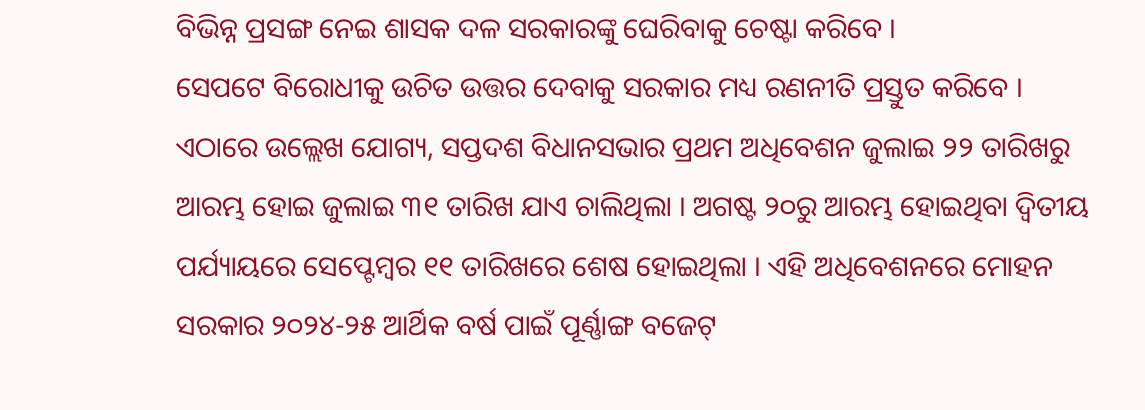ବିଭିନ୍ନ ପ୍ରସଙ୍ଗ ନେଇ ଶାସକ ଦଳ ସରକାରଙ୍କୁ ଘେରିବାକୁ ଚେଷ୍ଟା କରିବେ ।
ସେପଟେ ବିରୋଧୀକୁ ଉଚିତ ଉତ୍ତର ଦେବାକୁ ସରକାର ମଧ୍ୟ ରଣନୀତି ପ୍ରସ୍ତୁତ କରିବେ । ଏଠାରେ ଉଲ୍ଲେଖ ଯୋଗ୍ୟ, ସପ୍ତଦଶ ବିଧାନସଭାର ପ୍ରଥମ ଅଧିବେଶନ ଜୁଲାଇ ୨୨ ତାରିଖରୁ ଆରମ୍ଭ ହୋଇ ଜୁଲାଇ ୩୧ ତାରିଖ ଯାଏ ଚାଲିଥିଲା । ଅଗଷ୍ଟ ୨୦ରୁ ଆରମ୍ଭ ହୋଇଥିବା ଦ୍ଵିତୀୟ ପର୍ଯ୍ୟାୟରେ ସେପ୍ଟେମ୍ବର ୧୧ ତାରିଖରେ ଶେଷ ହୋଇଥିଲା । ଏହି ଅଧିବେଶନରେ ମୋହନ ସରକାର ୨୦୨୪-୨୫ ଆର୍ଥିକ ବର୍ଷ ପାଇଁ ପୂର୍ଣ୍ଣାଙ୍ଗ ବଜେଟ୍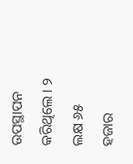ଉପସ୍ଥାପନ କରିଥିଲେ । ୨ ଲକ୍ଷ ୬୫ ହଜାର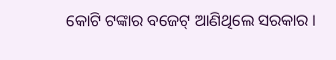କୋଟି ଟଙ୍କାର ବଜେଟ୍ ଆଣିଥିଲେ ସରକାର ।